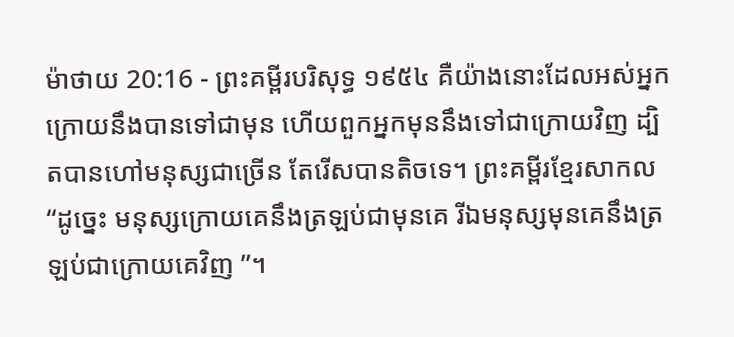ម៉ាថាយ 20:16 - ព្រះគម្ពីរបរិសុទ្ធ ១៩៥៤ គឺយ៉ាងនោះដែលអស់អ្នកក្រោយនឹងបានទៅជាមុន ហើយពួកអ្នកមុននឹងទៅជាក្រោយវិញ ដ្បិតបានហៅមនុស្សជាច្រើន តែរើសបានតិចទេ។ ព្រះគម្ពីរខ្មែរសាកល “ដូច្នេះ មនុស្សក្រោយគេនឹងត្រឡប់ជាមុនគេ រីឯមនុស្សមុនគេនឹងត្រឡប់ជាក្រោយគេវិញ ”។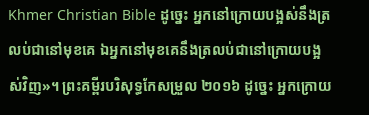Khmer Christian Bible ដូច្នេះ អ្នកនៅក្រោយបង្អស់នឹងត្រលប់ជានៅមុខគេ ឯអ្នកនៅមុខគេនឹងត្រលប់ជានៅក្រោយបង្អស់វិញ»។ ព្រះគម្ពីរបរិសុទ្ធកែសម្រួល ២០១៦ ដូច្នេះ អ្នកក្រោយ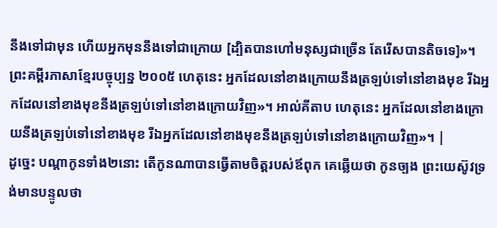នឹងទៅជាមុន ហើយអ្នកមុននឹងទៅជាក្រោយ [ដ្បិតបានហៅមនុស្សជាច្រើន តែរើសបានតិចទេ]»។ ព្រះគម្ពីរភាសាខ្មែរបច្ចុប្បន្ន ២០០៥ ហេតុនេះ អ្នកដែលនៅខាងក្រោយនឹងត្រឡប់ទៅនៅខាងមុខ រីឯអ្នកដែលនៅខាងមុខនឹងត្រឡប់ទៅនៅខាងក្រោយវិញ»។ អាល់គីតាប ហេតុនេះ អ្នកដែលនៅខាងក្រោយនឹងត្រឡប់ទៅនៅខាងមុខ រីឯអ្នកដែលនៅខាងមុខនឹងត្រឡប់ទៅនៅខាងក្រោយវិញ»។ |
ដូច្នេះ បណ្តាកូនទាំង២នោះ តើកូនណាបានធ្វើតាមចិត្តរបស់ឪពុក គេឆ្លើយថា កូនច្បង ព្រះយេស៊ូវទ្រង់មានបន្ទូលថា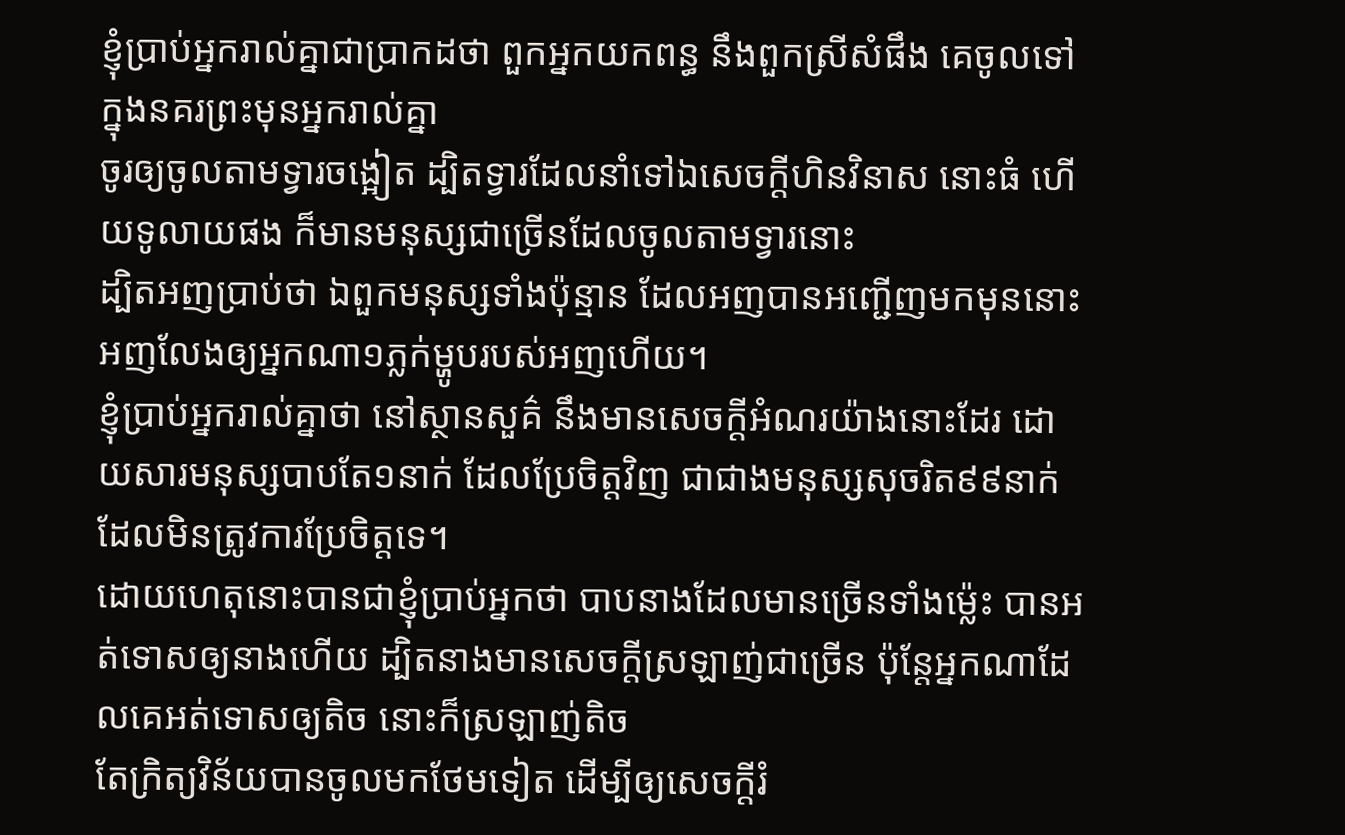ខ្ញុំប្រាប់អ្នករាល់គ្នាជាប្រាកដថា ពួកអ្នកយកពន្ធ នឹងពួកស្រីសំផឹង គេចូលទៅក្នុងនគរព្រះមុនអ្នករាល់គ្នា
ចូរឲ្យចូលតាមទ្វារចង្អៀត ដ្បិតទ្វារដែលនាំទៅឯសេចក្ដីហិនវិនាស នោះធំ ហើយទូលាយផង ក៏មានមនុស្សជាច្រើនដែលចូលតាមទ្វារនោះ
ដ្បិតអញប្រាប់ថា ឯពួកមនុស្សទាំងប៉ុន្មាន ដែលអញបានអញ្ជើញមកមុននោះ អញលែងឲ្យអ្នកណា១ភ្លក់ម្ហូបរបស់អញហើយ។
ខ្ញុំប្រាប់អ្នករាល់គ្នាថា នៅស្ថានសួគ៌ នឹងមានសេចក្ដីអំណរយ៉ាងនោះដែរ ដោយសារមនុស្សបាបតែ១នាក់ ដែលប្រែចិត្តវិញ ជាជាងមនុស្សសុចរិត៩៩នាក់ ដែលមិនត្រូវការប្រែចិត្តទេ។
ដោយហេតុនោះបានជាខ្ញុំប្រាប់អ្នកថា បាបនាងដែលមានច្រើនទាំងម៉្លេះ បានអត់ទោសឲ្យនាងហើយ ដ្បិតនាងមានសេចក្ដីស្រឡាញ់ជាច្រើន ប៉ុន្តែអ្នកណាដែលគេអត់ទោសឲ្យតិច នោះក៏ស្រឡាញ់តិច
តែក្រិត្យវិន័យបានចូលមកថែមទៀត ដើម្បីឲ្យសេចក្ដីរំ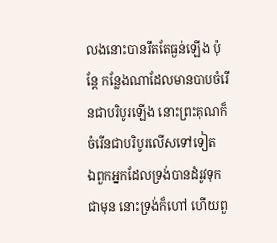លងនោះបានរឹតតែធ្ងន់ឡើង ប៉ុន្តែ កន្លែងណាដែលមានបាបចំរើនជាបរិបូរឡើង នោះព្រះគុណក៏ចំរើនជាបរិបូរលើសទៅទៀត
ឯពួកអ្នកដែលទ្រង់បានដំរូវទុកជាមុន នោះទ្រង់ក៏ហៅ ហើយពួ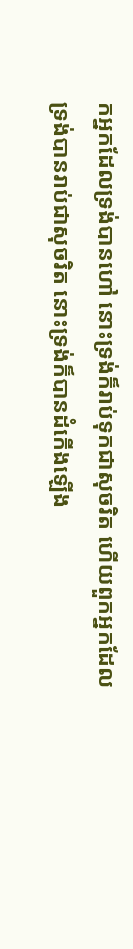កអ្នកដែលទ្រង់បានហៅ នោះទ្រង់ក៏រាប់ទុកជាសុចរិត ហើយពួកអ្នកដែលទ្រង់បានរាប់ជាសុចរិត នោះទ្រង់ក៏បានដំកើងឡើង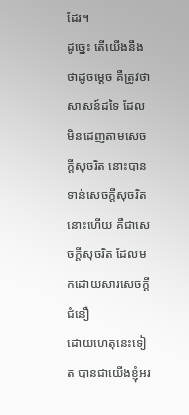ដែរ។
ដូច្នេះ តើយើងនឹងថាដូចម្តេច គឺត្រូវថា សាសន៍ដទៃ ដែលមិនដេញតាមសេចក្ដីសុចរិត នោះបានទាន់សេចក្ដីសុចរិតនោះហើយ គឺជាសេចក្ដីសុចរិត ដែលមកដោយសារសេចក្ដីជំនឿ
ដោយហេតុនេះទៀត បានជាយើងខ្ញុំអរ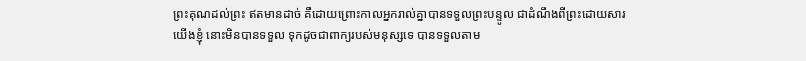ព្រះគុណដល់ព្រះ ឥតមានដាច់ គឺដោយព្រោះកាលអ្នករាល់គ្នាបានទទួលព្រះបន្ទូល ជាដំណឹងពីព្រះដោយសារយើងខ្ញុំ នោះមិនបានទទួល ទុកដូចជាពាក្យរបស់មនុស្សទេ បានទទួលតាម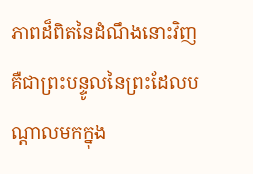ភាពដ៏ពិតនៃដំណឹងនោះវិញ គឺជាព្រះបន្ទូលនៃព្រះដែលបណ្តាលមកក្នុង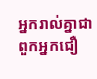អ្នករាល់គ្នាជាពួកអ្នកជឿ